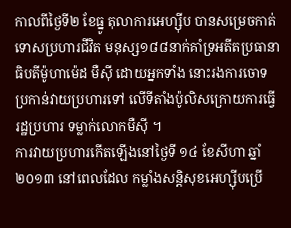កាលពីថ្ងៃទី២ ខែធ្នូ តុលាការអេហ្ស៊ីប បានសម្រេចកាត់ទោសប្រហារជីវិត មនុស្ស១៨៨នាក់គាំទ្រអតីតប្រធានា ធិបតីម៉ូហាម៉េដ មឺស៊ី ដោយអ្នកទាំង នោះរងការចោទប្រកាន់វាយប្រហារទៅ លើទីតាំងប៉ូលិសក្រោយការធ្វើរដ្ឋប្រហារ ទម្លាក់លោកមឺស៊ី ។
ការវាយប្រហារកើតឡើងនៅថ្ងៃទី ១៤ ខែសីហា ឆ្នាំ២០១៣ នៅពេលដែល កម្លាំងសន្ដិសុខអេហ្ស៊ីបប្រើ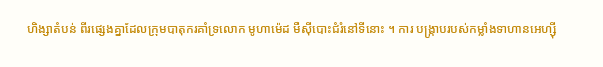ហិង្សាតំបន់ ពីរផ្សេងគ្នាដែលក្រុមបាតុករគាំទ្រលោក មូហាម៉េដ មឺស៊ីបោះជំរំនៅទីនោះ ។ ការ បង្ក្រាបរបស់កម្លាំងទាហានអេហ្ស៊ី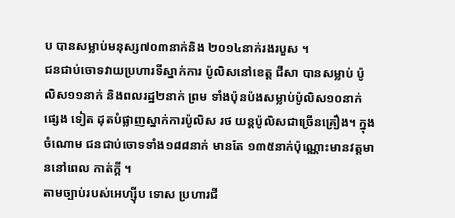ប បានសម្លាប់មនុស្ស៧០៣នាក់និង ២០១៤នាក់រងរបួស ។
ជនជាប់ចោទវាយប្រហារទីស្នាក់ការ ប៉ូលិសនៅខេត្ដ ជីសា បានសម្លាប់ ប៉ូលិស១១នាក់ និងពលរដ្ឋ២នាក់ ព្រម ទាំងប៉ុនប៉ងសម្លាប់ប៉ូលិស១០នាក់ផ្សេង ទៀត ដុតបំផ្លាញស្នាក់ការប៉ូលិស រថ យន្ដប៉ូលិសជាច្រើនគ្រឿង។ ក្នុងចំណោម ជនជាប់ចោទទាំង១៨៨នាក់ មានតែ ១៣៥នាក់ប៉ុណ្ណោះមានវត្ដមាននៅពេល កាត់ក្ដី ។
តាមច្បាប់របស់អេហ្ស៊ីប ទោស ប្រហារជី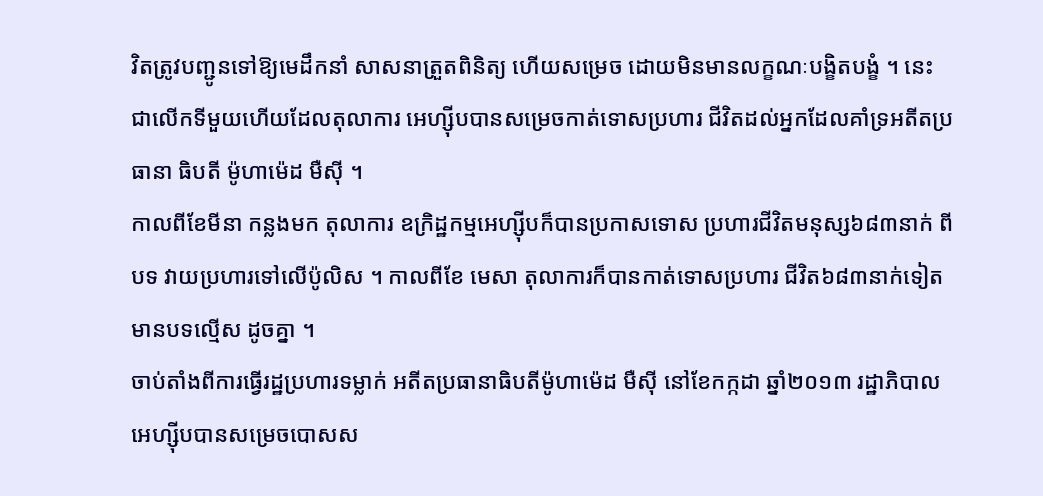វិតត្រូវបញ្ជូនទៅឱ្យមេដឹកនាំ សាសនាត្រួតពិនិត្យ ហើយសម្រេច ដោយមិនមានលក្ខណៈបង្ខិតបង្ខំ ។ នេះ ជាលើកទីមួយហើយដែលតុលាការ អេហ្ស៊ីបបានសម្រេចកាត់ទោសប្រហារ ជីវិតដល់អ្នកដែលគាំទ្រអតីតប្រធានា ធិបតី ម៉ូហាម៉េដ មឺស៊ី ។
កាលពីខែមីនា កន្លងមក តុលាការ ឧក្រិដ្ឋកម្មអេហ្ស៊ីបក៏បានប្រកាសទោស ប្រហារជីវិតមនុស្ស៦៨៣នាក់ ពីបទ វាយប្រហារទៅលើប៉ូលិស ។ កាលពីខែ មេសា តុលាការក៏បានកាត់ទោសប្រហារ ជីវិត៦៨៣នាក់ទៀតមានបទល្មើស ដូចគ្នា ។
ចាប់តាំងពីការធ្វើរដ្ឋប្រហារទម្លាក់ អតីតប្រធានាធិបតីម៉ូហាម៉េដ មឺស៊ី នៅខែកក្កដា ឆ្នាំ២០១៣ រដ្ឋាភិបាល អេហ្ស៊ីបបានសម្រេចបោសស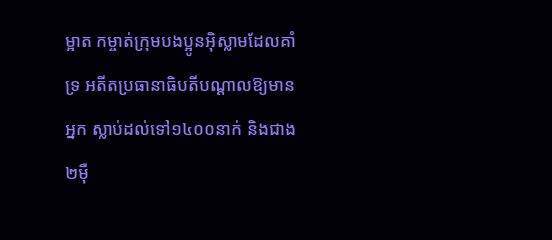ម្អាត កម្ចាត់ក្រុមបងប្អូនអ៊ិស្លាមដែលគាំទ្រ អតីតប្រធានាធិបតីបណ្ដាលឱ្យមានអ្នក ស្លាប់ដល់ទៅ១៤០០នាក់ និងជាង២ម៉ឺ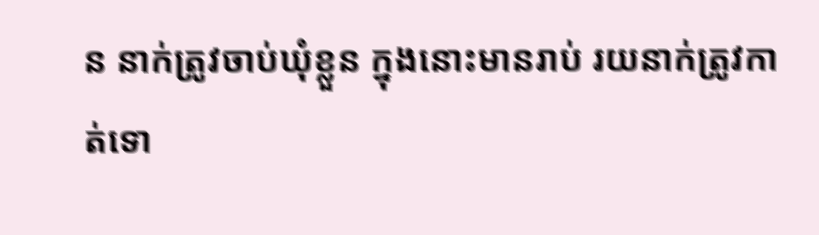ន នាក់ត្រូវចាប់ឃុំខ្លួន ក្នុងនោះមានរាប់ រយនាក់ត្រូវកាត់ទោ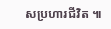សប្រហារជីវិត ៕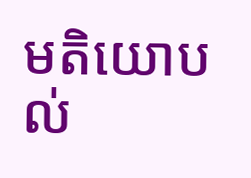មតិយោបល់